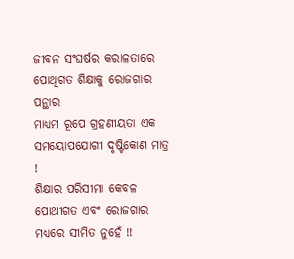ଜୀବନ ସଂଘର୍ଷର କରାଳତାରେ ପୋଥିଗତ ଶିକ୍ଷାକୁ ରୋଜଗାର ପନ୍ଥାର
ମାଧ୍ୟମ ରୂପେ ଗ୍ରହଣୀୟତା ଏକ ସମୟୋପଯୋଗୀ ଦୃଷ୍ଟିକୋଣ ମାତ୍ର !
ଶିକ୍ଷାର ପରିସୀମା କେବଳ ପୋଥୀଗତ ଏବଂ ରୋଜଗାର ମଧ୍ୟରେ ସୀମିତ ନୁହେଁ !!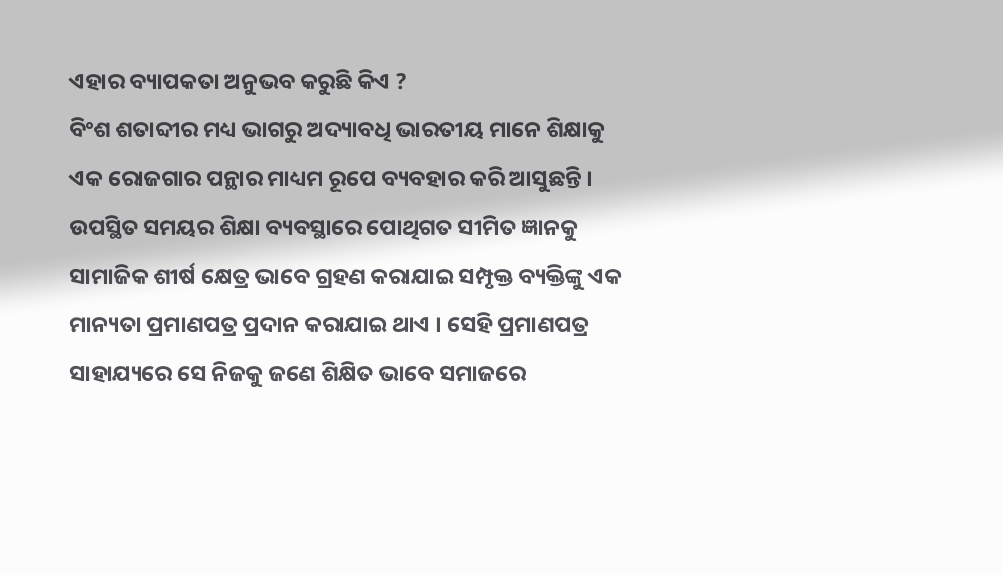ଏହାର ବ୍ୟାପକତା ଅନୁଭବ କରୁଛି କିଏ ?
ବିଂଶ ଶତାବ୍ଦୀର ମଧ୍ୟ ଭାଗରୁ ଅଦ୍ୟାବଧି ଭାରତୀୟ ମାନେ ଶିକ୍ଷାକୁ ଏକ ରୋଜଗାର ପନ୍ଥାର ମାଧ୍ୟମ ରୂପେ ବ୍ୟବହାର କରି ଆସୁଛନ୍ତି । ଉପସ୍ଥିତ ସମୟର ଶିକ୍ଷା ବ୍ୟବସ୍ଥାରେ ପୋଥିଗତ ସୀମିତ ଜ୍ଞାନକୁ ସାମାଜିକ ଶୀର୍ଷ କ୍ଷେତ୍ର ଭାବେ ଗ୍ରହଣ କରାଯାଇ ସମ୍ପୃକ୍ତ ବ୍ୟକ୍ତିଙ୍କୁ ଏକ ମାନ୍ୟତା ପ୍ରମାଣପତ୍ର ପ୍ରଦାନ କରାଯାଇ ଥାଏ । ସେହି ପ୍ରମାଣପତ୍ର ସାହାଯ୍ୟରେ ସେ ନିଜକୁ ଜଣେ ଶିକ୍ଷିତ ଭାବେ ସମାଜରେ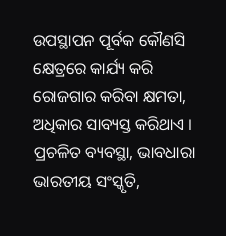ଉପସ୍ଥାପନ ପୂର୍ବକ କୌଣସି କ୍ଷେତ୍ରରେ କାର୍ଯ୍ୟ କରି ରୋଜଗାର କରିବା କ୍ଷମତା, ଅଧିକାର ସାବ୍ୟସ୍ତ କରିଥାଏ । ପ୍ରଚଳିତ ବ୍ୟବସ୍ଥା, ଭାବଧାରା ଭାରତୀୟ ସଂସ୍କୃତି,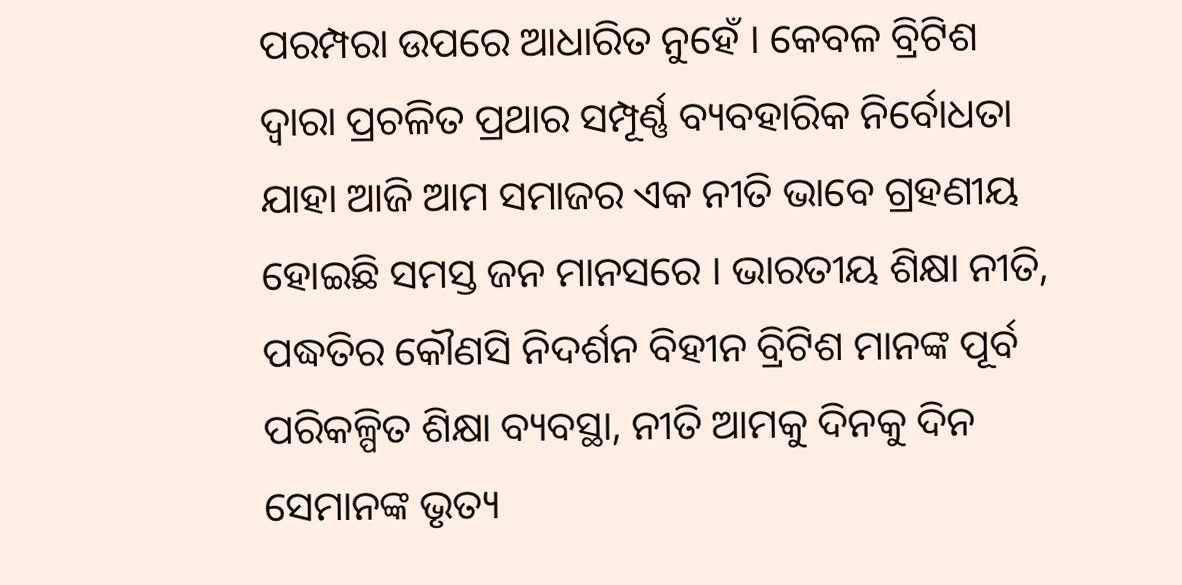ପରମ୍ପରା ଉପରେ ଆଧାରିତ ନୁହେଁ । କେବଳ ବ୍ରିଟିଶ ଦ୍ୱାରା ପ୍ରଚଳିତ ପ୍ରଥାର ସମ୍ପୂର୍ଣ୍ଣ ବ୍ୟବହାରିକ ନିର୍ବୋଧତା ଯାହା ଆଜି ଆମ ସମାଜର ଏକ ନୀତି ଭାବେ ଗ୍ରହଣୀୟ ହୋଇଛି ସମସ୍ତ ଜନ ମାନସରେ । ଭାରତୀୟ ଶିକ୍ଷା ନୀତି, ପଦ୍ଧତିର କୌଣସି ନିଦର୍ଶନ ବିହୀନ ବ୍ରିଟିଶ ମାନଙ୍କ ପୂର୍ବ ପରିକଳ୍ପିତ ଶିକ୍ଷା ବ୍ୟବସ୍ଥା, ନୀତି ଆମକୁ ଦିନକୁ ଦିନ ସେମାନଙ୍କ ଭୃତ୍ୟ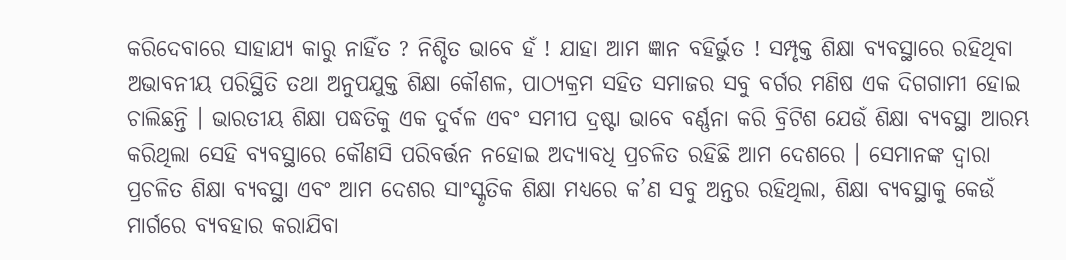କରିଦେବାରେ ସାହାଯ୍ୟ କାରୁ ନାହିଁତ ? ନିଶ୍ଚିତ ଭାବେ ହଁ ! ଯାହା ଆମ ଜ୍ଞାନ ବହିର୍ଭୁତ ! ସମ୍ପୃକ୍ତ ଶିକ୍ଷା ବ୍ୟବସ୍ଥାରେ ରହିଥିବା ଅଭାବନୀୟ ପରିସ୍ଥିତି ତଥା ଅନୁପଯୁକ୍ତ ଶିକ୍ଷା କୌଶଳ, ପାଠ୍ୟକ୍ରମ ସହିତ ସମାଜର ସବୁ ବର୍ଗର ମଣିଷ ଏକ ଦିଗଗାମୀ ହୋଇ ଚାଲିଛନ୍ତି । ଭାରତୀୟ ଶିକ୍ଷା ପଦ୍ଧତିକୁ ଏକ ଦୁର୍ବଳ ଏବଂ ସମୀପ ଦ୍ରଷ୍ଟା ଭାବେ ବର୍ଣ୍ଣନା କରି ବ୍ରିଟିଶ ଯେଉଁ ଶିକ୍ଷା ବ୍ୟବସ୍ଥା ଆରମ୍ଭ କରିଥିଲା ସେହି ବ୍ୟବସ୍ଥାରେ କୌଣସି ପରିବର୍ତ୍ତନ ନହୋଇ ଅଦ୍ୟାବଧି ପ୍ରଚଳିତ ରହିଛି ଆମ ଦେଶରେ । ସେମାନଙ୍କ ଦ୍ୱାରା ପ୍ରଚଳିତ ଶିକ୍ଷା ବ୍ୟବସ୍ଥା ଏବଂ ଆମ ଦେଶର ସାଂସ୍କୃତିକ ଶିକ୍ଷା ମଧ୍ୟରେ କ’ଣ ସବୁ ଅନ୍ତର ରହିଥିଲା, ଶିକ୍ଷା ବ୍ୟବସ୍ଥାକୁ କେଉଁ ମାର୍ଗରେ ବ୍ୟବହାର କରାଯିବା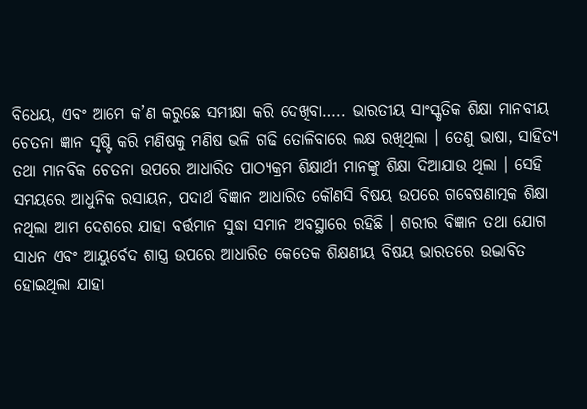ବିଧେୟ, ଏବଂ ଆମେ କ’ଣ କରୁଛେ ସମୀକ୍ଷା କରି ଦେଖିବା….. ଭାରତୀୟ ସାଂସ୍କୃତିକ ଶିକ୍ଷା ମାନବୀୟ ଚେତନା ଜ୍ଞାନ ସୃଷ୍ଟି କରି ମଣିଷକୁ ମଣିଷ ଭଳି ଗଢି ତୋଳିବାରେ ଲକ୍ଷ ରଖିଥିଲା । ତେଣୁ ଭାଷା, ସାହିତ୍ୟ ତଥା ମାନବିକ ଚେତନା ଉପରେ ଆଧାରିତ ପାଠ୍ୟକ୍ରମ ଶିକ୍ଷାର୍ଥୀ ମାନଙ୍କୁ ଶିକ୍ଷା ଦିଆଯାଉ ଥିଲା । ସେହି ସମୟରେ ଆଧୁନିକ ରସାୟନ, ପଦାର୍ଥ ବିଜ୍ଞାନ ଆଧାରିତ କୌଣସି ବିଷୟ ଉପରେ ଗବେଷଣାତ୍ମକ ଶିକ୍ଷା ନଥିଲା ଆମ ଦେଶରେ ଯାହା ବର୍ତ୍ତମାନ ସୁଦ୍ଧା ସମାନ ଅବସ୍ଥାରେ ରହିଛି । ଶରୀର ବିଜ୍ଞାନ ତଥା ଯୋଗ ସାଧନ ଏବଂ ଆୟୁର୍ବେଦ ଶାସ୍ତ୍ର ଉପରେ ଆଧାରିତ କେତେକ ଶିକ୍ଷଣୀୟ ବିଷୟ ଭାରତରେ ଉଦ୍ଭାବିତ ହୋଇଥିଲା ଯାହା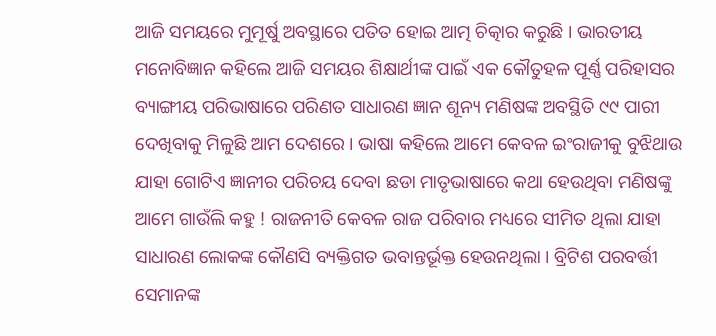ଆଜି ସମୟରେ ମୁମୂର୍ଷୁ ଅବସ୍ଥାରେ ପତିତ ହୋଇ ଆତ୍ମ ଚିତ୍କାର କରୁଛି । ଭାରତୀୟ ମନୋବିଜ୍ଞାନ କହିଲେ ଆଜି ସମୟର ଶିକ୍ଷାର୍ଥୀଙ୍କ ପାଇଁ ଏକ କୌତୁହଳ ପୂର୍ଣ୍ଣ ପରିହାସର ବ୍ୟାଙ୍ଗୀୟ ପରିଭାଷାରେ ପରିଣତ ସାଧାରଣ ଜ୍ଞାନ ଶୂନ୍ୟ ମଣିଷଙ୍କ ଅବସ୍ଥିତି ୯୯ ପାରୀ ଦେଖିବାକୁ ମିଳୁଛି ଆମ ଦେଶରେ । ଭାଷା କହିଲେ ଆମେ କେବଳ ଇଂରାଜୀକୁ ବୁଝିଥାଉ ଯାହା ଗୋଟିଏ ଜ୍ଞାନୀର ପରିଚୟ ଦେବା ଛଡା ମାତୃଭାଷାରେ କଥା ହେଉଥିବା ମଣିଷଙ୍କୁ ଆମେ ଗାଉଁଲି କହୁ ! ରାଜନୀତି କେବଳ ରାଜ ପରିବାର ମଧ୍ୟରେ ସୀମିତ ଥିଲା ଯାହା ସାଧାରଣ ଲୋକଙ୍କ କୌଣସି ବ୍ୟକ୍ତିଗତ ଭବାନ୍ତର୍ଭୂକ୍ତ ହେଉନଥିଲା । ବ୍ରିଟିଶ ପରବର୍ତ୍ତୀ ସେମାନଙ୍କ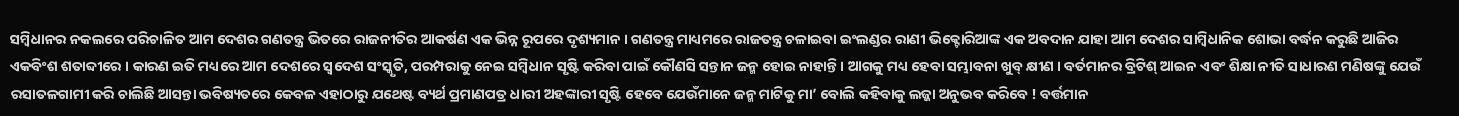ସମ୍ବିଧାନର ନକଲରେ ପରିଚାଳିତ ଆମ ଦେଶର ଗଣତନ୍ତ୍ର ଭିତରେ ରାଜନୀତିର ଆକର୍ଷଣ ଏକ ଭିନ୍ନ ରୂପରେ ଦୃଶ୍ୟମାନ । ଗଣତନ୍ତ୍ର ମାଧ୍ୟମରେ ରାଜତନ୍ତ୍ର ଚଳାଇବା ଇଂଲଣ୍ଡର ରାଣୀ ଭିକ୍ଟୋରିଆଙ୍କ ଏକ ଅବଦାନ ଯାହା ଆମ ଦେଶର ସାମ୍ବିଧାନିକ ଶୋଭା ବର୍ଦ୍ଧନ କରୁଛି ଆଜିର ଏକବିଂଶ ଶତାବ୍ଦୀରେ । କାରଣ ଇତି ମଧ୍ୟରେ ଆମ ଦେଶରେ ସ୍ୱଦେଶ ସଂସ୍କୃତି, ପରମ୍ପରାକୁ ନେଇ ସମ୍ବିଧାନ ସୃଷ୍ଟି କରିବା ପାଇଁ କୌଣସି ସନ୍ତାନ ଜନ୍ମ ହୋଇ ନାହାନ୍ତି । ଆଗକୁ ମଧ୍ୟ ହେବା ସମ୍ଭାବନା ଖୁବ୍ କ୍ଷୀଣ । ବର୍ତମାନର ବ୍ରିଟିଶ୍ ଆଇନ ଏବଂ ଶିକ୍ଷା ନୀତି ସାଧାରଣ ମଣିଷଙ୍କୁ ଯେଉଁ ରସାତଳଗାମୀ କରି ଚାଲିଛି ଆସନ୍ତା ଭବିଷ୍ୟତରେ କେବଳ ଏହାଠାରୁ ଯଥେଷ୍ଟ ବ୍ୟର୍ଥ ପ୍ରମାଣପତ୍ର ଧାରୀ ଅହଙ୍କାରୀ ସୃଷ୍ଟି ହେବେ ଯେଉଁମାନେ ଜନ୍ମ ମାଟିକୁ ମା’ ବୋଲି କହିବାକୁ ଲଜ୍ଜା ଅନୁଭବ କରିବେ ! ବର୍ତ୍ତମାନ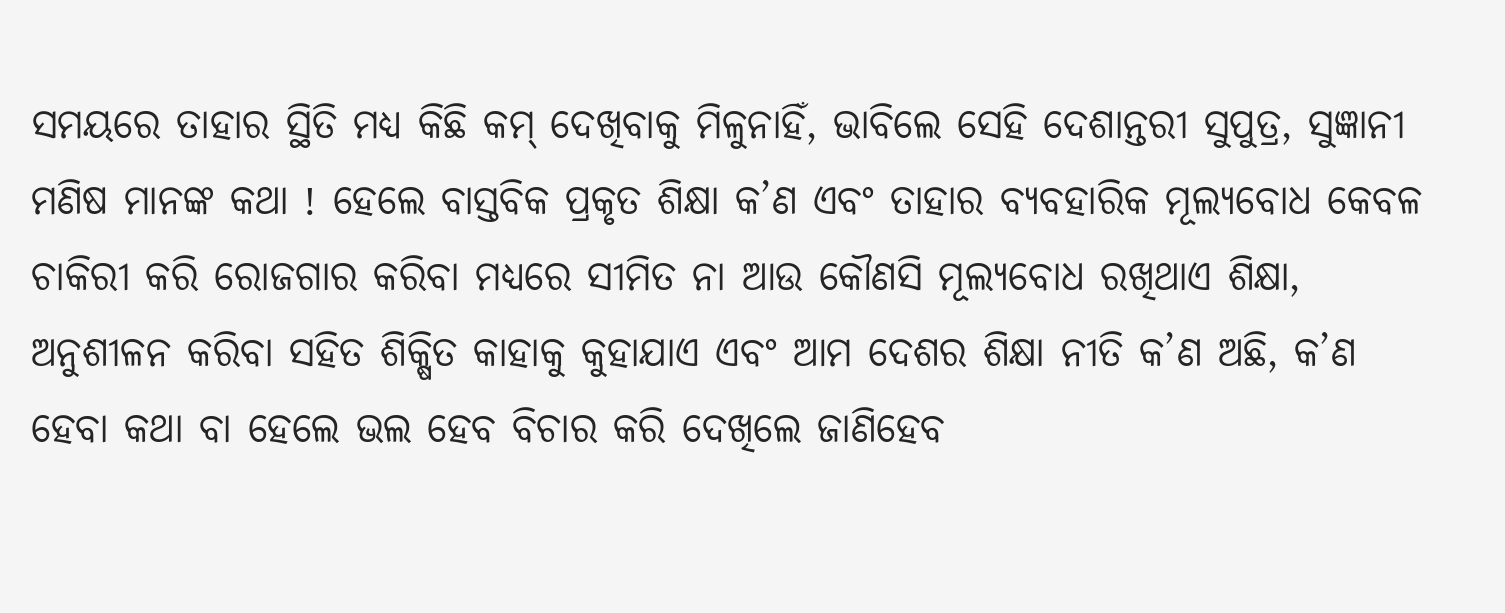ସମୟରେ ତାହାର ସ୍ଥିତି ମଧ୍ୟ କିଛି କମ୍ ଦେଖିବାକୁ ମିଳୁନାହିଁ, ଭାବିଲେ ସେହି ଦେଶାନ୍ତରୀ ସୁପୁତ୍ର, ସୁଜ୍ଞାନୀ ମଣିଷ ମାନଙ୍କ କଥା ! ହେଲେ ବାସ୍ତବିକ ପ୍ରକୃତ ଶିକ୍ଷା କ’ଣ ଏବଂ ତାହାର ବ୍ୟବହାରିକ ମୂଲ୍ୟବୋଧ କେବଳ ଚାକିରୀ କରି ରୋଜଗାର କରିବା ମଧ୍ୟରେ ସୀମିତ ନା ଆଉ କୌଣସି ମୂଲ୍ୟବୋଧ ରଖିଥାଏ ଶିକ୍ଷା, ଅନୁଶୀଳନ କରିବା ସହିତ ଶିକ୍ଷିତ କାହାକୁ କୁହାଯାଏ ଏବଂ ଆମ ଦେଶର ଶିକ୍ଷା ନୀତି କ’ଣ ଅଛି, କ’ଣ ହେବା କଥା ବା ହେଲେ ଭଲ ହେବ ବିଚାର କରି ଦେଖିଲେ ଜାଣିହେବ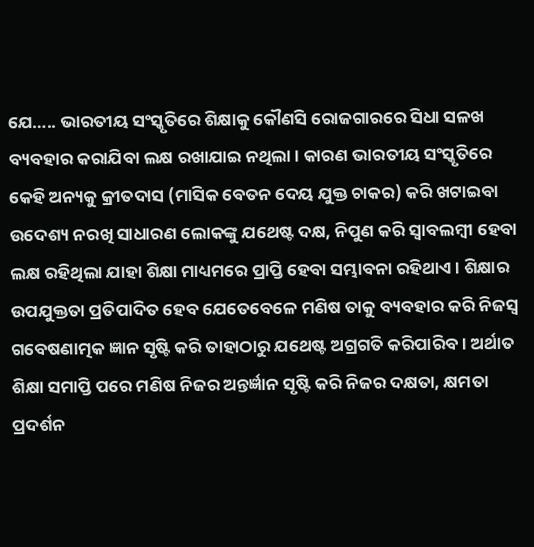ଯେ….. ଭାରତୀୟ ସଂସ୍କୃତିରେ ଶିକ୍ଷାକୁ କୌଣସି ରୋଜଗାରରେ ସିଧା ସଳଖ ବ୍ୟବହାର କରାଯିବା ଲକ୍ଷ ରଖାଯାଇ ନଥିଲା । କାରଣ ଭାରତୀୟ ସଂସ୍କୃତିରେ କେହି ଅନ୍ୟକୁ କ୍ରୀତଦାସ (ମାସିକ ବେତନ ଦେୟ ଯୁକ୍ତ ଚାକର) କରି ଖଟାଇବା ଉଦେଶ୍ୟ ନରଖି ସାଧାରଣ ଲୋକଙ୍କୁ ଯଥେଷ୍ଟ ଦକ୍ଷ, ନିପୁଣ କରି ସ୍ୱାବଲମ୍ବୀ ହେବା ଲକ୍ଷ ରହିଥିଲା ଯାହା ଶିକ୍ଷା ମାଧ୍ୟମରେ ପ୍ରାପ୍ତି ହେବା ସମ୍ଭାବନା ରହିଥାଏ । ଶିକ୍ଷାର ଉପଯୁକ୍ତତା ପ୍ରତିପାଦିତ ହେବ ଯେତେବେଳେ ମଣିଷ ତାକୁ ବ୍ୟବହାର କରି ନିଜସ୍ୱ ଗବେଷଣାତ୍ମକ ଜ୍ଞାନ ସୃଷ୍ଟି କରି ତାହାଠାରୁ ଯଥେଷ୍ଟ ଅଗ୍ରଗତି କରିପାରିବ । ଅର୍ଥାତ ଶିକ୍ଷା ସମାପ୍ତି ପରେ ମଣିଷ ନିଜର ଅନ୍ତର୍ଜ୍ଞାନ ସୃଷ୍ଟି କରି ନିଜର ଦକ୍ଷତା, କ୍ଷମତା ପ୍ରଦର୍ଶନ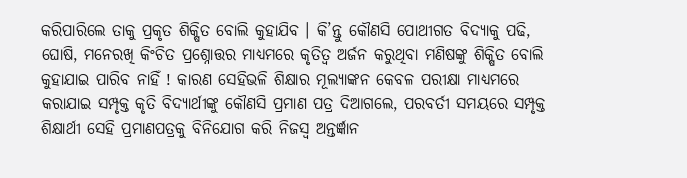କରିପାରିଲେ ତାକୁ ପ୍ରକୃତ ଶିକ୍ଷିତ ବୋଲି କୁହାଯିବ । କି’ନ୍ତୁ କୌଣସି ପୋଥୀଗତ ବିଦ୍ୟାକୁ ପଢି, ଘୋଷି, ମନେରଖି କିଂଚିତ ପ୍ରଶ୍ନୋତ୍ତର ମାଧ୍ୟମରେ କୃତିତ୍ୱ ଅର୍ଜନ କରୁଥିବା ମଣିଷଙ୍କୁ ଶିକ୍ଷିତ ବୋଲି କୁହାଯାଇ ପାରିବ ନାହିଁ ! କାରଣ ସେହିଭଳି ଶିକ୍ଷାର ମୂଲ୍ୟାଙ୍କନ କେବଳ ପରୀକ୍ଷା ମାଧ୍ୟମରେ କରାଯାଇ ସମ୍ପୃକ୍ତ କୃତି ବିଦ୍ୟାର୍ଥୀଙ୍କୁ କୌଣସି ପ୍ରମାଣ ପତ୍ର ଦିଆଗଲେ, ପରବର୍ତୀ ସମୟରେ ସମ୍ପୃକ୍ତ ଶିକ୍ଷାର୍ଥୀ ସେହି ପ୍ରମାଣପତ୍ରକୁ ବିନିଯୋଗ କରି ନିଜସ୍ୱ ଅନ୍ତର୍ଜ୍ଞାନ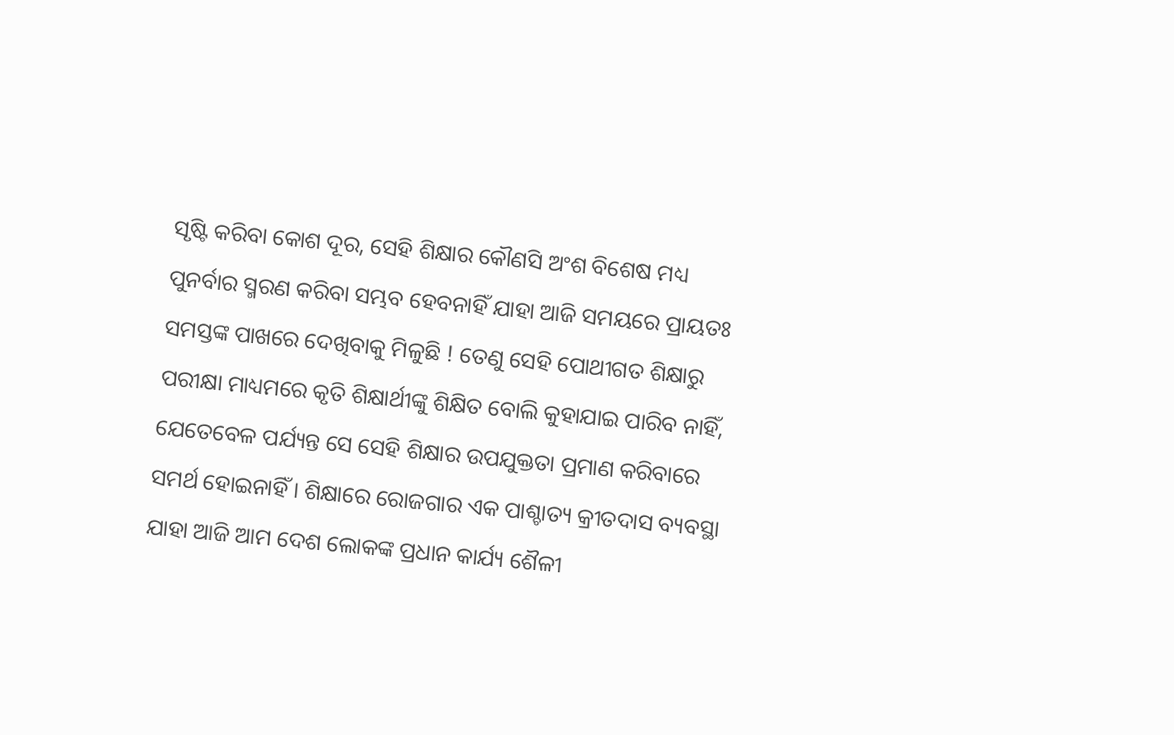ସୃଷ୍ଟି କରିବା କୋଶ ଦୂର, ସେହି ଶିକ୍ଷାର କୌଣସି ଅଂଶ ବିଶେଷ ମଧ୍ୟ ପୁନର୍ବାର ସ୍ମରଣ କରିବା ସମ୍ଭବ ହେବନାହିଁ ଯାହା ଆଜି ସମୟରେ ପ୍ରାୟତଃ ସମସ୍ତଙ୍କ ପାଖରେ ଦେଖିବାକୁ ମିଳୁଛି ! ତେଣୁ ସେହି ପୋଥୀଗତ ଶିକ୍ଷାରୁ ପରୀକ୍ଷା ମାଧ୍ୟମରେ କୃତି ଶିକ୍ଷାର୍ଥୀଙ୍କୁ ଶିକ୍ଷିତ ବୋଲି କୁହାଯାଇ ପାରିବ ନାହିଁ, ଯେତେବେଳ ପର୍ଯ୍ୟନ୍ତ ସେ ସେହି ଶିକ୍ଷାର ଉପଯୁକ୍ତତା ପ୍ରମାଣ କରିବାରେ ସମର୍ଥ ହୋଇନାହିଁ । ଶିକ୍ଷାରେ ରୋଜଗାର ଏକ ପାଶ୍ଚାତ୍ୟ କ୍ରୀତଦାସ ବ୍ୟବସ୍ଥା ଯାହା ଆଜି ଆମ ଦେଶ ଲୋକଙ୍କ ପ୍ରଧାନ କାର୍ଯ୍ୟ ଶୈଳୀ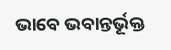ଭାବେ ଭବାନ୍ତର୍ଭୂକ୍ତ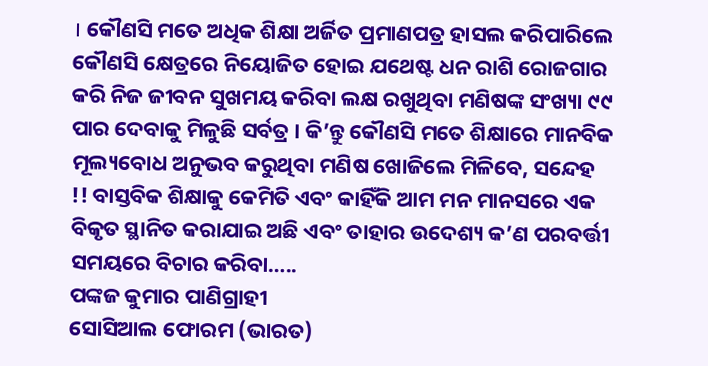। କୌଣସି ମତେ ଅଧିକ ଶିକ୍ଷା ଅର୍ଜିତ ପ୍ରମାଣପତ୍ର ହାସଲ କରିପାରିଲେ କୌଣସି କ୍ଷେତ୍ରରେ ନିୟୋଜିତ ହୋଇ ଯଥେଷ୍ଟ ଧନ ରାଶି ରୋଜଗାର କରି ନିଜ ଜୀବନ ସୁଖମୟ କରିବା ଲକ୍ଷ ରଖୁଥିବା ମଣିଷଙ୍କ ସଂଖ୍ୟା ୯୯ ପାର ଦେବାକୁ ମିଳୁଛି ସର୍ବତ୍ର । କି’ନ୍ତୁ କୌଣସି ମତେ ଶିକ୍ଷାରେ ମାନବିକ ମୂଲ୍ୟବୋଧ ଅନୁଭବ କରୁଥିବା ମଣିଷ ଖୋଜିଲେ ମିଳିବେ, ସନ୍ଦେହ !! ବାସ୍ତବିକ ଶିକ୍ଷାକୁ କେମିତି ଏବଂ କାହିଁକି ଆମ ମନ ମାନସରେ ଏକ ବିକୃତ ସ୍ଥାନିତ କରାଯାଇ ଅଛି ଏବଂ ତାହାର ଉଦେଶ୍ୟ କ’ଣ ପରବର୍ତ୍ତୀ ସମୟରେ ବିଚାର କରିବା…..
ପଙ୍କଜ କୁମାର ପାଣିଗ୍ରାହୀ
ସୋସିଆଲ ଫୋରମ (ଭାରତ)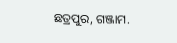ଛତ୍ରପୁର, ଗଞ୍ଜାମ.